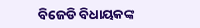ବିଜେଡି ବିଧାୟକଙ୍କ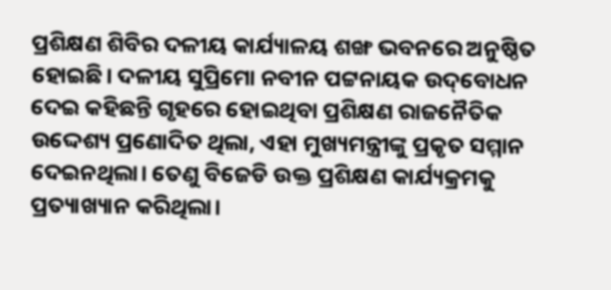ପ୍ରଶିକ୍ଷଣ ଶିବିର ଦଳୀୟ କାର୍ଯ୍ୟାଳୟ ଶଙ୍ଖ ଭବନରେ ଅନୁଷ୍ଠିତ ହୋଇଛି। ଦଳୀୟ ସୁପ୍ରିମୋ ନବୀନ ପଟ୍ଟନାୟକ ଉଦ୍‌ବୋଧନ ଦେଇ କହିଛନ୍ତି ଗୃହରେ ହୋଇଥିବା ପ୍ରଶିକ୍ଷଣ ରାଜନୈତିକ ଉଦ୍ଦେଶ୍ୟ ପ୍ରଣୋଦିତ ଥିଲା, ଏହା ମୁଖ୍ୟମନ୍ତ୍ରୀଙ୍କୁ ପ୍ରକୃତ ସମ୍ମାନ ଦେଇନଥିଲା। ତେଣୁ ବିଜେଡି ଉକ୍ତ ପ୍ରଶିକ୍ଷଣ କାର୍ଯ୍ୟକ୍ରମକୁ ପ୍ରତ୍ୟାଖ୍ୟାନ କରିଥିଲା।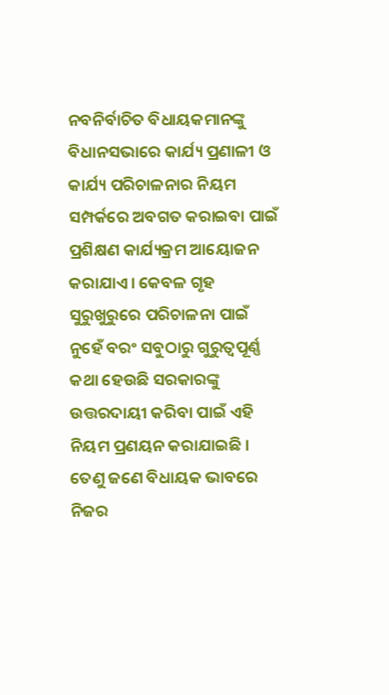ନବନିର୍ବାଚିତ ବିଧାୟକମାନଙ୍କୁ ବିଧାନସଭାରେ କାର୍ଯ୍ୟ ପ୍ରଣାଳୀ ଓ କାର୍ଯ୍ୟ ପରିଚାଳନାର ନିୟମ ସମ୍ପର୍କରେ ଅବଗତ କରାଇବା ପାଇଁ ପ୍ରଶିକ୍ଷଣ କାର୍ଯ୍ୟକ୍ରମ ଆୟୋଜନ କରାଯାଏ। କେବଳ ଗୃହ ସୁରୁଖୁରୁରେ ପରିଚାଳନା ପାଇଁ ନୁହେଁ ବରଂ ସବୁଠାରୁ ଗୁରୁତ୍ୱପୂର୍ଣ୍ଣ କଥା ହେଉଛି ସରକାରଙ୍କୁ ଉତ୍ତରଦାୟୀ କରିବା ପାଇଁ ଏହି ନିୟମ ପ୍ରଣୟନ କରାଯାଇଛି । ତେଣୁ ଜଣେ ବିଧାୟକ ଭାବରେ ନିଜର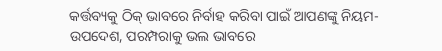କର୍ତ୍ତବ୍ୟକୁ ଠିକ୍ ଭାବରେ ନିର୍ବାହ କରିବା ପାଇଁ ଆପଣଙ୍କୁ ନିୟମ- ଉପଦେଶ, ପରମ୍ପରାକୁ ଭଲ ଭାବରେ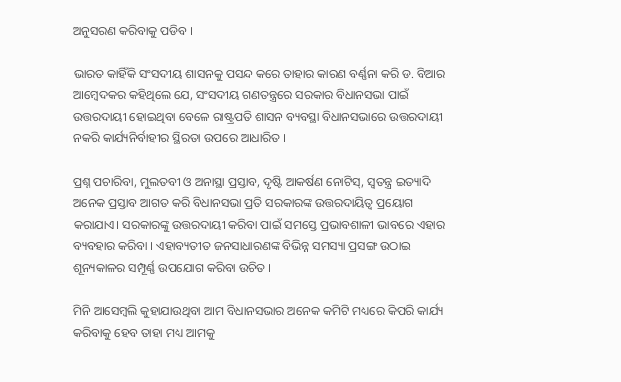ଅନୁସରଣ କରିବାକୁ ପଡିବ ।

ଭାରତ କାହିଁକି ସଂସଦୀୟ ଶାସନକୁ ପସନ୍ଦ କରେ ତାହାର କାରଣ ବର୍ଣ୍ଣନା କରି ଡ. ବିଆର ଆମ୍ବେଦକର କହିଥିଲେ ଯେ, ସଂସଦୀୟ ଗଣତନ୍ତ୍ରରେ ସରକାର ବିଧାନସଭା ପାଇଁ ଉତ୍ତରଦାୟୀ ହୋଇଥିବା ବେଳେ ରାଷ୍ଟ୍ରପତି ଶାସନ ବ୍ୟବସ୍ଥା ବିଧାନସଭାରେ ଉତ୍ତରଦାୟୀ ନକରି କାର୍ଯ୍ୟନିର୍ବାହୀର ସ୍ଥିରତା ଉପରେ ଆଧାରିତ ।

ପ୍ରଶ୍ନ ପଚାରିବା, ମୁଲତବୀ ଓ ଅନାସ୍ଥା ପ୍ରସ୍ତାବ, ଦୃଷ୍ଟି ଆକର୍ଷଣ ନୋଟିସ୍, ସ୍ବତନ୍ତ୍ର ଇତ୍ୟାଦି ଅନେକ ପ୍ରସ୍ତାବ ଆଗତ କରି ବିଧାନସଭା ପ୍ରତି ସରକାରଙ୍କ ଉତ୍ତରଦାୟିତ୍ୱ ପ୍ରୟୋଗ କରାଯାଏ। ସରକାରଙ୍କୁ ଉତ୍ତରଦାୟୀ କରିବା ପାଇଁ ସମସ୍ତେ ପ୍ରଭାବଶାଳୀ ଭାବରେ ଏହାର ବ୍ୟବହାର କରିବା । ଏହାବ୍ୟତୀତ ଜନସାଧାରଣଙ୍କ ବିଭିନ୍ନ ସମସ୍ୟା ପ୍ରସଙ୍ଗ ଉଠାଇ ଶୂନ୍ୟକାଳର ସମ୍ପୂର୍ଣ୍ଣ ଉପଯୋଗ କରିବା ଉଚିତ ।

ମିନି ଆସେମ୍ବଲି କୁହାଯାଉଥିବା ଆମ ବିଧାନସଭାର ଅନେକ କମିଟି ମଧ୍ୟରେ କିପରି କାର୍ଯ୍ୟ କରିବାକୁ ହେବ ତାହା ମଧ୍ୟ ଆମକୁ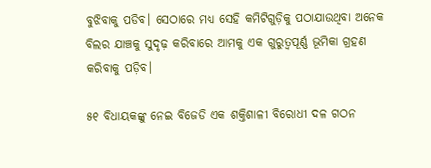ବୁଝିବାକୁ ପଡିବ। ସେଠାରେ ମଧ୍ୟ ସେହି କମିଟିଗୁଡ଼ିକୁ ପଠାଯାଉଥିବା ଅନେକ ବିଲର ଯାଞ୍ଚକୁ ସୁଦୃଢ଼ କରିବାରେ ଆମକୁ ଏକ ଗୁରୁତ୍ୱପୂର୍ଣ୍ଣ ଭୂମିକା ଗ୍ରହଣ କରିବାକୁ ପଡ଼ିବ।

୫୧ ବିଧାୟକଙ୍କୁ ନେଇ ବିଜେଡି ଏକ ଶକ୍ତିଶାଳୀ ବିରୋଧୀ ଦଳ ଗଠନ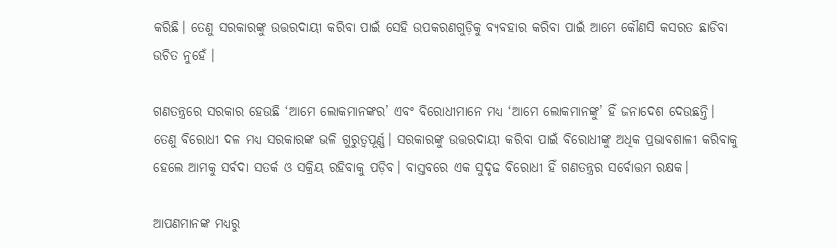କରିଛି। ତେଣୁ ସରକାରଙ୍କୁ ଉତ୍ତରଦାୟୀ କରିବା ପାଇଁ ସେହି ଉପକରଣଗୁଡ଼ିକୁ ବ୍ୟବହାର କରିବା ପାଇଁ ଆମେ କୌଣସି କସରତ ଛାଡିବା ଉଚିତ ନୁହେଁ ।

ଗଣତନ୍ତ୍ରରେ ସରକାର ହେଉଛି ‘ଆମେ ଲୋକମାନଙ୍କର’ ଏବଂ ବିରୋଧୀମାନେ ମଧ୍ୟ ‘ଆମେ ଲୋକମାନଙ୍କୁ’ ହିଁ ଜନାଦେଶ ଦେଉଛନ୍ତି। ତେଣୁ ବିରୋଧୀ ଦଳ ମଧ୍ୟ ସରକାରଙ୍କ ଭଳି ଗୁରୁତ୍ୱପୂର୍ଣ୍ଣ। ସରକାରଙ୍କୁ ଉତ୍ତରଦାୟୀ କରିବା ପାଇଁ ବିରୋଧୀଙ୍କୁ ଅଧିକ ପ୍ରଭାବଶାଳୀ କରିବାକୁ ହେଲେ ଆମକୁ ସର୍ବଦା ସତର୍କ ଓ ସକ୍ରିୟ ରହିବାକୁ ପଡ଼ିବ। ବାସ୍ତବରେ ଏକ ସୁଦୃଢ ବିରୋଧୀ ହିଁ ଗଣତନ୍ତ୍ରର ସର୍ବୋତ୍ତମ ରକ୍ଷକ।

ଆପଣମାନଙ୍କ ମଧ୍ୟରୁ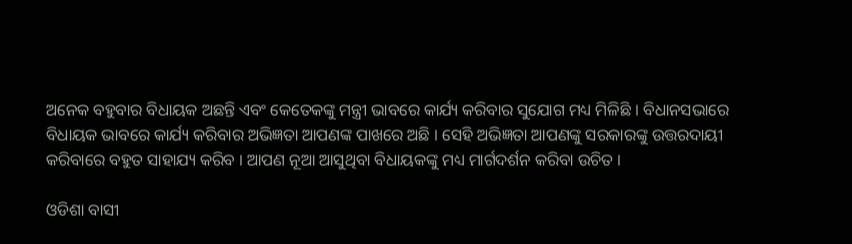ଅନେକ ବହୁବାର ବିଧାୟକ ଅଛନ୍ତି ଏବଂ କେତେକଙ୍କୁ ମନ୍ତ୍ରୀ ଭାବରେ କାର୍ଯ୍ୟ କରିବାର ସୁଯୋଗ ମଧ୍ୟ ମିଳିଛି । ବିଧାନସଭାରେ ବିଧାୟକ ଭାବରେ କାର୍ଯ୍ୟ କରିବାର ଅଭିଜ୍ଞତା ଆପଣଙ୍କ ପାଖରେ ଅଛି । ସେହି ଅଭିଜ୍ଞତା ଆପଣଙ୍କୁ ସରକାରଙ୍କୁ ଉତ୍ତରଦାୟୀ କରିବାରେ ବହୁତ ସାହାଯ୍ୟ କରିବ । ଆପଣ ନୂଆ ଆସୁଥିବା ବିଧାୟକଙ୍କୁ ମଧ୍ୟ ମାର୍ଗଦର୍ଶନ କରିବା ଉଚିତ ।

ଓଡିଶା ବାସୀ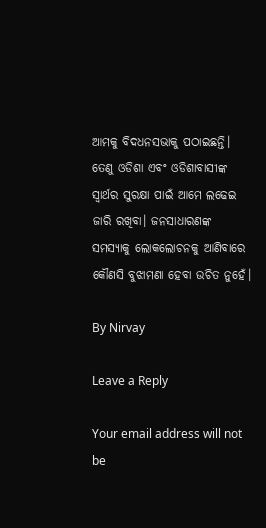ଆମକୁ ବିଦଧନସଭାକୁ ପଠାଇଛନ୍ତି। ତେଣୁ ଓଡିଶା ଏବଂ ଓଡିଶାବାସୀଙ୍କ ସ୍ୱାର୍ଥର ସୁରକ୍ଷା ପାଇଁ ଆମେ ଲଢେଇ ଜାରି ରଖିବା। ଜନସାଧାରଣଙ୍କ ସମସ୍ୟାକୁ ଲୋକଲୋଚନକୁ ଆଣିବାରେ କୌଣସି ବୁଝାମଣା ହେବା ଉଚିତ ନୁହେଁ।

By Nirvay

Leave a Reply

Your email address will not be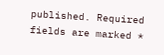published. Required fields are marked *